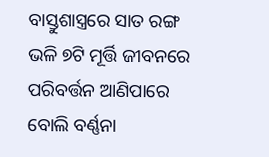ବାସ୍ତୁଶାସ୍ତ୍ରରେ ସାତ ରଙ୍ଗ ଭଳି ୭ଟି ମୂର୍ତ୍ତି ଜୀବନରେ ପରିବର୍ତ୍ତନ ଆଣିପାରେ ବୋଲି ବର୍ଣ୍ଣନା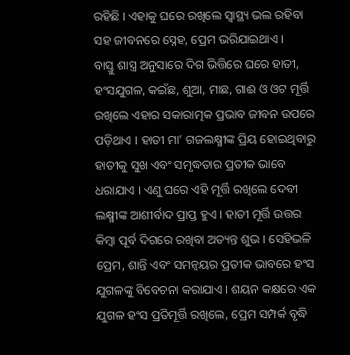ରହିଛି । ଏହାକୁ ଘରେ ରଖିଲେ ସ୍ୱାସ୍ଥ୍ୟ ଭଲ ରହିବା ସହ ଜୀବନରେ ସ୍ନେହ, ପ୍ରେମ ଭରିଯାଇଥାଏ ।
ବାସ୍ତୁ ଶାସ୍ତ୍ର ଅନୁସାରେ ଦିଗ ଭିତ୍ତିରେ ଘରେ ହାତୀ, ହଂସଯୁଗଳ, କଇଁଛ, ଶୁଆ, ମାଛ, ଗାଈ ଓ ଓଟ ମୂର୍ତ୍ତି ରଖିଲେ ଏହାର ସକାରାତ୍ମକ ପ୍ରଭାବ ଜୀବନ ଉପରେ ପଡ଼ିଥାଏ । ହାତୀ ମା’ ଗଜଲକ୍ଷ୍ମୀଙ୍କ ପ୍ରିୟ ହୋଇଥିବାରୁ ହାତୀକୁ ସୁଖ ଏବଂ ସମୃଦ୍ଧତାର ପ୍ରତୀକ ଭାବେ ଧରାଯାଏ । ଏଣୁ ଘରେ ଏହି ମୂର୍ତ୍ତି ରଖିଲେ ଦେବୀ ଲକ୍ଷ୍ମୀଙ୍କ ଆଶୀର୍ବାଦ ପ୍ରାପ୍ତ ହୁଏ । ହାତୀ ମୂର୍ତ୍ତି ଉତ୍ତର କିମ୍ବା ପୂର୍ବ ଦିଗରେ ରଖିବା ଅତ୍ୟନ୍ତ ଶୁଭ । ସେହିଭଳି ପ୍ରେମ, ଶାନ୍ତି ଏବଂ ସମନ୍ୱୟର ପ୍ରତୀକ ଭାବରେ ହଂସ ଯୁଗଳଙ୍କୁ ବିବେଚନା କରାଯାଏ । ଶୟନ କକ୍ଷରେ ଏକ ଯୁଗଳ ହଂସ ପ୍ରତିମୂର୍ତ୍ତି ରଖିଲେ, ପ୍ରେମ ସମ୍ପର୍କ ବୃଦ୍ଧି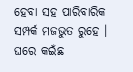ହେବା ସହ ପାରିବାରିକ ସମ୍ପର୍କ ମଜଭୁତ ରୁହେ । ଘରେ କଇଁଛ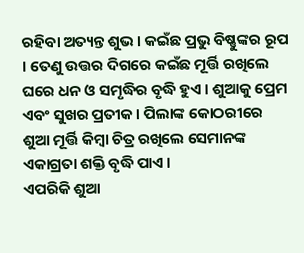ରହିବା ଅତ୍ୟନ୍ତ ଶୁଭ । କଇଁଛ ପ୍ରଭୁ ବିଷ୍ଣୁଙ୍କର ରୂପ । ତେଣୁ ଉତ୍ତର ଦିଗରେ କଇଁଛ ମୂର୍ତ୍ତି ରଖିଲେ ଘରେ ଧନ ଓ ସମୃଦ୍ଧିର ବୃଦ୍ଧି ହୁଏ । ଶୁଆକୁ ପ୍ରେମ ଏବଂ ସୁଖର ପ୍ରତୀକ । ପିଲାଙ୍କ କୋଠରୀରେ ଶୁଆ ମୂର୍ତ୍ତି କିମ୍ବା ଚିତ୍ର ରଖିଲେ ସେମାନଙ୍କ ଏକାଗ୍ରତା ଶକ୍ତି ବୃଦ୍ଧି ପାଏ ।
ଏପରିକି ଶୁଆ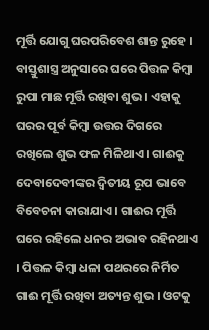ମୂର୍ତ୍ତି ଯୋଗୁ ଘରପରିବେଶ ଶାନ୍ତ ରୁହେ । ବାସ୍ତୁଶାସ୍ତ୍ର ଅନୁସାରେ ଘରେ ପିତ୍ତଳ କିମ୍ବା ରୁପା ମାଛ ମୂର୍ତ୍ତି ରଖିବା ଶୁଭ । ଏହାକୁ ଘରର ପୂର୍ବ କିମ୍ବା ଉତ୍ତର ଦିଗରେ ରଖିଲେ ଶୁଭ ଫଳ ମିଳିଥାଏ । ଗାଈକୁ ଦେବାଦେବୀଙ୍କର ଦ୍ୱିତୀୟ ରୂପ ଭାବେ ବିବେଚନା କାରାଯାଏ । ଗାଈର ମୂର୍ତ୍ତି ଘରେ ରହିଲେ ଧନର ଅଭାବ ରହିନଥାଏ । ପିତ୍ତଳ କିମ୍ବା ଧଳା ପଥରରେ ନିର୍ମିତ ଗାଈ ମୂର୍ତ୍ତି ରଖିବା ଅତ୍ୟନ୍ତ ଶୁଭ । ଓଟକୁ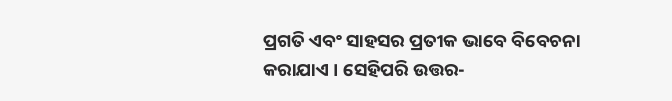ପ୍ରଗତି ଏବଂ ସାହସର ପ୍ରତୀକ ଭାବେ ବିବେଚନା କରାଯାଏ । ସେହିପରି ଉତ୍ତର-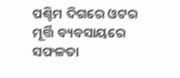ପଶ୍ଚିମ ଦିଗରେ ଓଟର ମୂର୍ତ୍ତି ବ୍ୟବସାୟରେ ସଫଳତା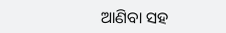ଆଣିବା ସହ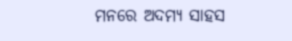ମନରେ ଅଦମ୍ୟ ସାହସ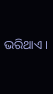ଭରିଥାଏ ।